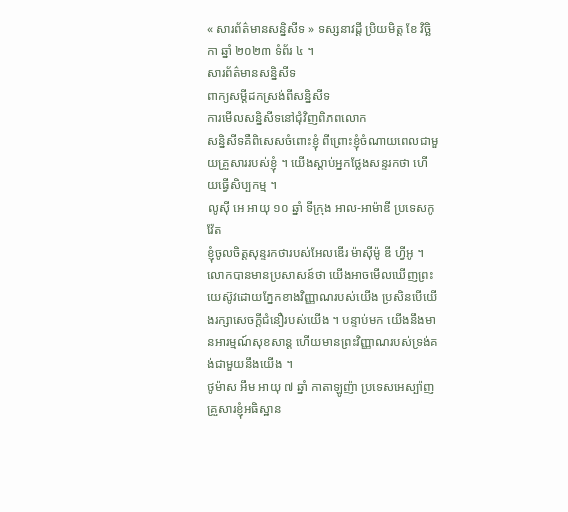« សារព័ត៌មានសន្និសីទ » ទស្សនាវដ្តី ប្រិយមិត្ត ខែ វិច្ឆិកា ឆ្នាំ ២០២៣ ទំព័រ ៤ ។
សារព័ត៌មានសន្និសីទ
ពាក្យសម្ដីដកស្រង់ពីសន្និសីទ
ការមើលសន្និសីទនៅជុំវិញពិភពលោក
សន្និសីទគឺពិសេសចំពោះខ្ញុំ ពីព្រោះខ្ញុំចំណាយពេលជាមួយគ្រួសាររបស់ខ្ញុំ ។ យើងស្ដាប់អ្នកថ្លែងសន្ទរកថា ហើយធ្វើសិប្បកម្ម ។
លូស៊ី អេ អាយុ ១០ ឆ្នាំ ទីក្រុង អាល‑អាម៉ាឌី ប្រទេសកូវ៉ែត
ខ្ញុំចូលចិត្តសុន្ទរកថារបស់អែលឌើរ ម៉ាស៊ីម៉ូ ឌី ហ្វីអូ ។ លោកបានមានប្រសាសន៍ថា យើងអាចមើលឃើញព្រះយេស៊ូវដោយភ្នែកខាងវិញ្ញាណរបស់យើង ប្រសិនបើយើងរក្សាសេចក្ដីជំនឿរបស់យើង ។ បន្ទាប់មក យើងនឹងមានអារម្មណ៍សុខសាន្ត ហើយមានព្រះវិញ្ញាណរបស់ទ្រង់គង់ជាមួយនឹងយើង ។
ថូម៉ាស អឹម អាយុ ៧ ឆ្នាំ កាតាឡូញ៉ា ប្រទេសអេស្ប៉ាញ
គ្រួសារខ្ញុំអធិស្ឋាន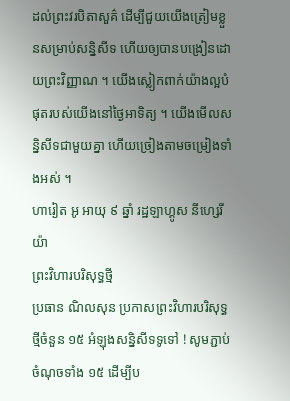ដល់ព្រះវរបិតាសួគ៌ ដើម្បីជួយយើងត្រៀមខ្លួនសម្រាប់សន្និសីទ ហើយឲ្យបានបង្រៀនដោយព្រះវិញ្ញាណ ។ យើងស្លៀកពាក់យ៉ាងល្អបំផុតរបស់យើងនៅថ្ងៃអាទិត្យ ។ យើងមើលសន្និសីទជាមួយគ្នា ហើយច្រៀងតាមចម្រៀងទាំងអស់ ។
ហារៀត អូ អាយុ ៩ ឆ្នាំ រដ្ឋឡាហ្គូស នីហ្សេរីយ៉ា
ព្រះវិហារបរិសុទ្ធថ្មី
ប្រធាន ណិលសុន ប្រកាសព្រះវិហារបរិសុទ្ធថ្មីចំនួន ១៥ អំឡុងសន្និសីទទូទៅ ! សូមភ្ជាប់ចំណុចទាំង ១៥ ដើម្បីប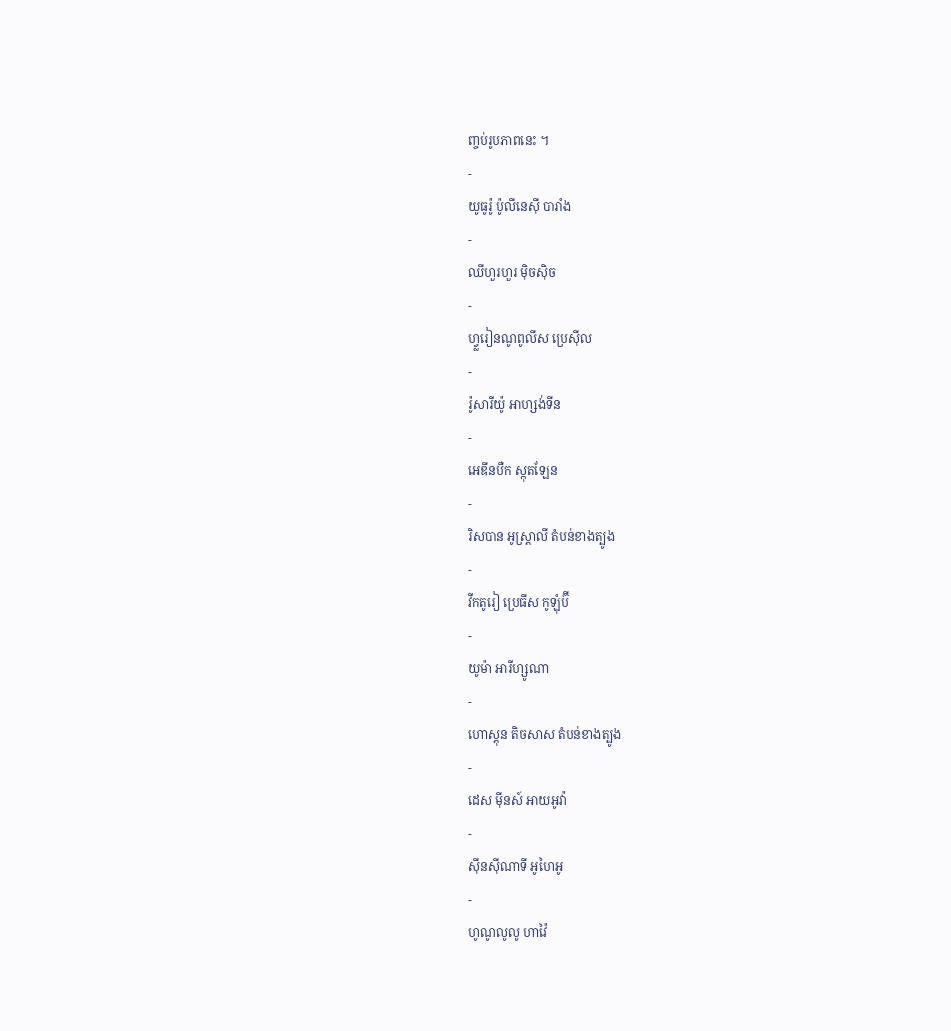ញ្ចប់រូបភាពនេះ ។
-
យូធូរ៉ូ ប៉ូលីនេស៊ី បារាំង
-
ឈីហួរហួរ ម៉ិចស៊ិច
-
ហ្វ្លរៀនណូពូលីស ប្រេស៊ីល
-
រ៉ូសារីយ៉ូ អាហ្សង់ទីន
-
អេឌីនបឺក ស្កុតឡែន
-
រិសបាន អូស្ត្រាលី តំបន់ខាងត្បូង
-
វីកតូរៀ ប្រេធីស កូឡុំប៊ី
-
យូម៉ា អារីហ្សូណា
-
ហោស្តុន តិចសាស តំបន់ខាងត្បូង
-
ដេស ម៉ីនស៍ អាយអូវ៉ា
-
ស៊ីនស៊ីណាទី អូហៃអូ
-
ហូណូលូលូ ហាវ៉ៃ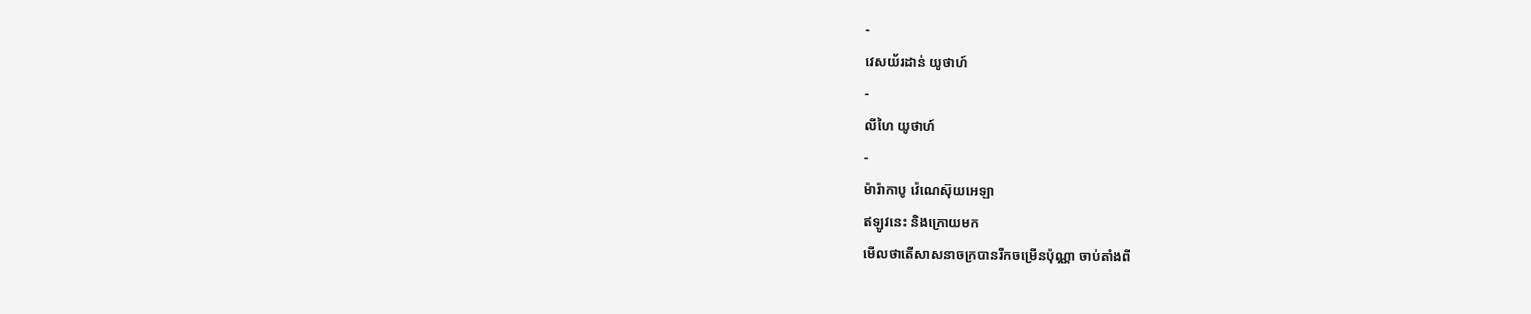-
វេសយ័រដាន់ យូថាហ៍
-
លីហៃ យូថាហ៍
-
ម៉ារ៉ាកាបូ វ៉េណេស៊ុយអេឡា
ឥឡូវនេះ និងក្រោយមក
មើលថាតើសាសនាចក្របានរីកចម្រើនប៉ុណ្ណា ចាប់តាំងពី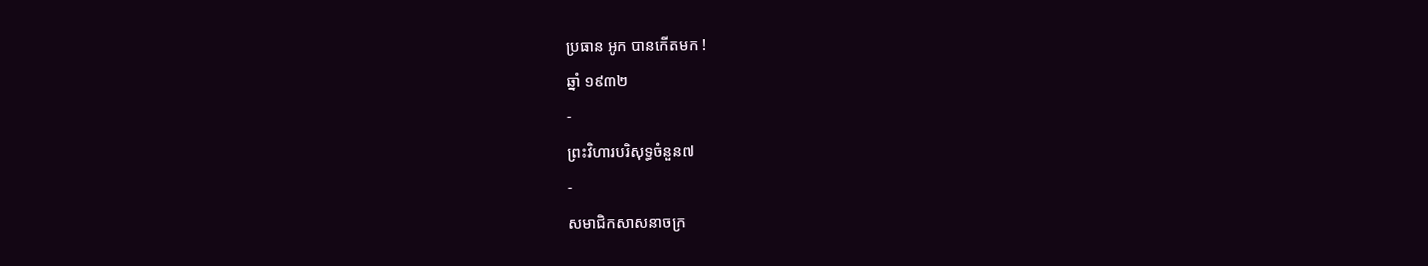ប្រធាន អូក បានកើតមក !
ឆ្នាំ ១៩៣២
-
ព្រះវិហារបរិសុទ្ធចំនួន៧
-
សមាជិកសាសនាចក្រ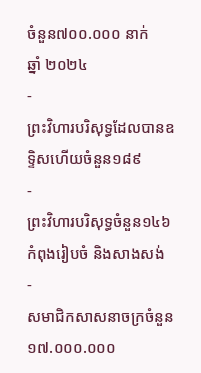ចំនួន៧០០.០០០ នាក់
ឆ្នាំ ២០២៤
-
ព្រះវិហារបរិសុទ្ធដែលបានឧទ្ទិសហើយចំនួន១៨៩
-
ព្រះវិហារបរិសុទ្ធចំនួន១៤៦ កំពុងរៀបចំ និងសាងសង់
-
សមាជិកសាសនាចក្រចំនួន១៧.០០០.០០០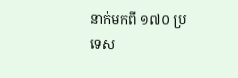នាក់មកពី ១៧០ ប្រទេស